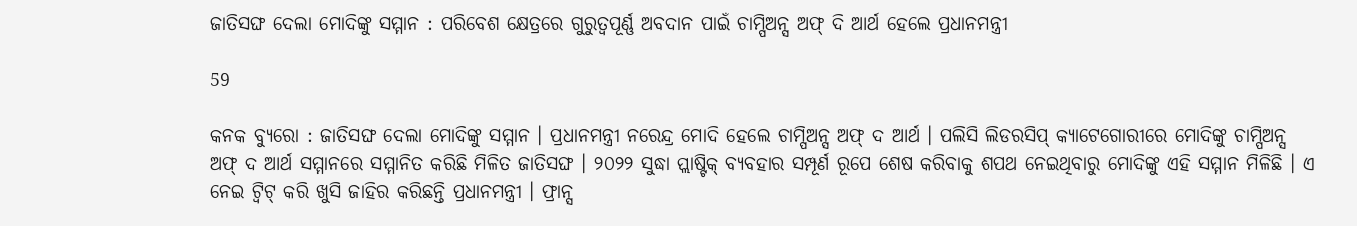ଜାତିସଙ୍ଘ ଦେଲା ମୋଦିଙ୍କୁ ସମ୍ମାନ : ପରିବେଶ କ୍ଷେତ୍ରରେ ଗୁରୁତ୍ୱପୂର୍ଣ୍ଣ ଅବଦାନ ପାଇଁ ଚାମ୍ପିଅନ୍ସ ଅଫ୍ ଦି ଆର୍ଥ ହେଲେ ପ୍ରଧାନମନ୍ତ୍ରୀ

59

କନକ ବ୍ୟୁରୋ : ଜାତିସଙ୍ଘ ଦେଲା ମୋଦିଙ୍କୁ ସମ୍ମାନ । ପ୍ରଧାନମନ୍ତ୍ରୀ ନରେନ୍ଦ୍ର ମୋଦି ହେଲେ ଚାମ୍ପିଅନ୍ସ ଅଫ୍ ଦ ଆର୍ଥ । ପଲିସି ଲିଡରସିପ୍ କ୍ୟାଟେଗୋରୀରେ ମୋଦିଙ୍କୁ ଚାମ୍ପିଅନ୍ସ ଅଫ୍ ଦ ଆର୍ଥ ସମ୍ମାନରେ ସମ୍ମାନିତ କରିଛି ମିଳିତ ଜାତିସଙ୍ଘ । ୨୦୨୨ ସୁଦ୍ଧା ପ୍ଲାଷ୍ଟିକ୍ ବ୍ୟବହାର ସମ୍ପୂର୍ଣ ରୂପେ ଶେଷ କରିବାକୁ ଶପଥ ନେଇଥିବାରୁ ମୋଦିଙ୍କୁ ଏହି ସମ୍ମାନ ମିଳିଛି । ଏ ନେଇ ଟ୍ୱିଟ୍ କରି ଖୁସି ଜାହିର କରିଛନ୍ତି ପ୍ରଧାନମନ୍ତ୍ରୀ । ଫ୍ରାନ୍ସ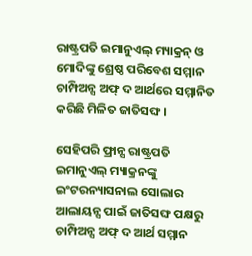ରାଷ୍ଟ୍ରପତି ଇମାନୁଏଲ୍ ମ୍ୟାକ୍ରନ୍ ଓ ମୋଦିଙ୍କୁ ଶ୍ରେଷ୍ଠ ପରିବେଶ ସମ୍ମାନ ଚାମ୍ପିଅନ୍ସ ଅଫ୍ ଦ ଆର୍ଥରେ ସମ୍ମାନିତ କରିଛି ମିଳିତ ଜାତିସଙ୍ଘ ।

ସେହିପରି ଫ୍ରାନ୍ସ ରାଷ୍ଟ୍ରପତି ଇମାନୁଏଲ୍ ମ୍ୟାକ୍ରନଙ୍କୁ ଇଂଟରନ୍ୟାସନାଲ ସୋଲାର ଆଲାୟନ୍ସ ପାଇଁ ଜାତିସଙ୍ଘ ପକ୍ଷରୁ ଚାମ୍ପିଅନ୍ସ ଅଫ୍ ଦ ଆର୍ଥ ସମ୍ମାନ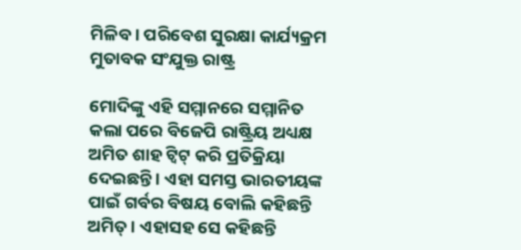ମିଳିବ । ପରିବେଶ ସୁରକ୍ଷା କାର୍ଯ୍ୟକ୍ରମ ମୁତାବକ ସଂଯୁକ୍ତ ରାଷ୍ଟ୍ର

ମୋଦିଙ୍କୁ ଏହି ସମ୍ମାନରେ ସମ୍ମାନିତ କଲା ପରେ ବିଜେପି ରାଷ୍ଟ୍ରିୟ ଅଧ୍ୟକ୍ଷ ଅମିତ ଶାହ ଟ୍ୱିଟ୍ କରି ପ୍ରତିକ୍ରିୟା ଦେଇଛନ୍ତି । ଏହା ସମସ୍ତ ଭାରତୀୟଙ୍କ ପାଇଁ ଗର୍ବର ବିଷୟ ବୋଲି କହିଛନ୍ତି ଅମିତ୍ । ଏହାସହ ସେ କହିଛନ୍ତି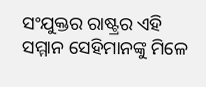ସଂଯୁକ୍ତର ରାଷ୍ଟ୍ରର ଏହି ସମ୍ମାନ ସେହିମାନଙ୍କୁ ମିଳେ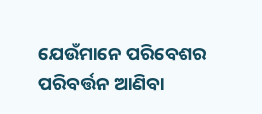ଯେଉଁମାନେ ପରିବେଶର ପରିବର୍ତ୍ତନ ଆଣିବା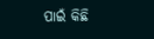ପାଇଁ କିଛି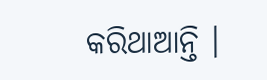କରିଥାଆନ୍ତି ।